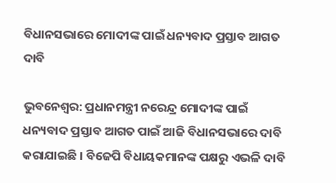ବିଧାନସଭାରେ ମୋଦୀଙ୍କ ପାଇଁ ଧନ୍ୟବାଦ ପ୍ରସ୍ତାବ ଆଗତ ଦାବି

ଭୁବନେଶ୍ୱର: ପ୍ରଧାନମନ୍ତ୍ରୀ ନରେନ୍ଦ୍ର ମୋଦୀଙ୍କ ପାଇଁ ଧନ୍ୟବାଦ ପ୍ରସ୍ତାବ ଆଗତ ପାଇଁ ଆଜି ବିଧାନସଭାରେ ଦାବି କରାଯାଇଛି । ବିଜେପି ବିଧାୟକମାନଙ୍କ ପକ୍ଷରୁ ଏଭଳି ଦାବି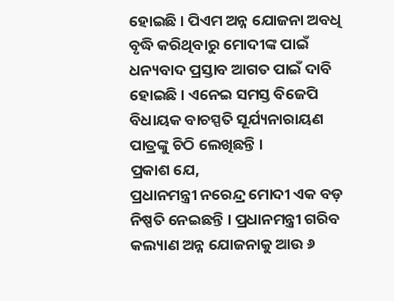ହୋଇଛି । ପିଏମ ଅନ୍ନ ଯୋଜନା ଅବଧି ବୃଦ୍ଧି କରିଥିବାରୁ ମୋଦୀଙ୍କ ପାଇଁ ଧନ୍ୟବାଦ ପ୍ରସ୍ତାବ ଆଗତ ପାଇଁ ଦାବି ହୋଇଛି । ଏନେଇ ସମସ୍ତ ବିଜେପି ବିଧାୟକ ବାଚସ୍ପତି ସୂର୍ଯ୍ୟନାରାୟଣ ପାତ୍ରଙ୍କୁ ଚିଠି ଲେଖିଛନ୍ତି ।
ପ୍ରକାଶ ଯେ,
ପ୍ରଧାନମନ୍ତ୍ରୀ ନରେନ୍ଦ୍ର ମୋଦୀ ଏକ ବଡ଼ ନିଷ୍ପତି ନେଇଛନ୍ତି । ପ୍ରଧାନମନ୍ତ୍ରୀ ଗରିବ କଲ୍ୟାଣ ଅନ୍ନ ଯୋଜନାକୁ ଆଉ ୬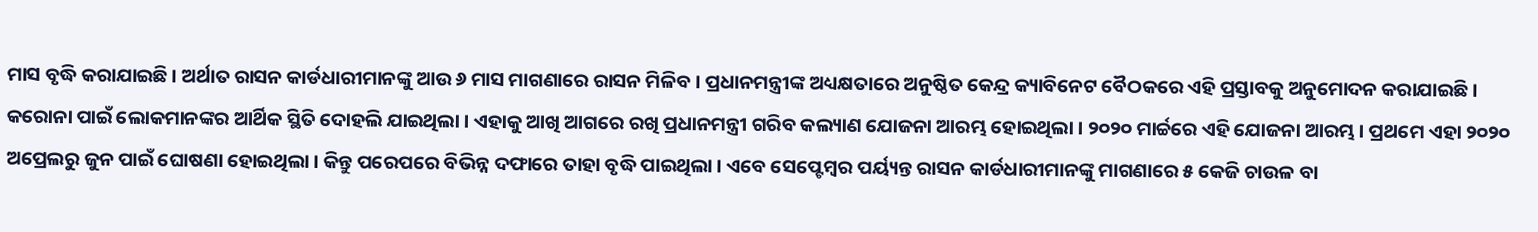ମାସ ବୃଦ୍ଧି କରାଯାଇଛି । ଅର୍ଥାତ ରାସନ କାର୍ଡଧାରୀମାନଙ୍କୁ ଆଉ ୬ ମାସ ମାଗଣାରେ ରାସନ ମିଳିବ । ପ୍ରଧାନମନ୍ତ୍ରୀଙ୍କ ଅଧ୍ୟକ୍ଷତାରେ ଅନୁଷ୍ଠିତ କେନ୍ଦ୍ର କ୍ୟାବିନେଟ ବୈଠକରେ ଏହି ପ୍ରସ୍ତାବକୁ ଅନୁମୋଦନ କରାଯାଇଛି ।
କରୋନା ପାଇଁ ଲୋକମାନଙ୍କର ଆର୍ଥିକ ସ୍ଥିତି ଦୋହଲି ଯାଇଥିଲା । ଏହାକୁ ଆଖି ଆଗରେ ରଖି ପ୍ରଧାନମନ୍ତ୍ରୀ ଗରିବ କଲ୍ୟାଣ ଯୋଜନା ଆରମ୍ଭ ହୋଇଥିଲା । ୨୦୨୦ ମାର୍ଚ୍ଚରେ ଏହି ଯୋଜନା ଆରମ୍ଭ । ପ୍ରଥମେ ଏହା ୨୦୨୦ ଅପ୍ରେଲରୁ ଜୁନ ପାଇଁ ଘୋଷଣା ହୋଇଥିଲା । କିନ୍ତୁ ପରେପରେ ବିଭିନ୍ନ ଦଫାରେ ତାହା ବୃଦ୍ଧି ପାଇଥିଲା । ଏବେ ସେପ୍ଟେମ୍ବର ପର୍ୟ୍ୟନ୍ତ ରାସନ କାର୍ଡଧାରୀମାନଙ୍କୁ ମାଗଣାରେ ୫ କେଜି ଚାଉଳ ବା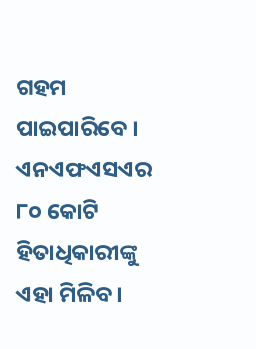ଗହମ ପାଇପାରିବେ ।
ଏନଏଫଏସଏର ୮୦ କୋଟି ହିତାଧିକାରୀଙ୍କୁ ଏହା ମିଳିବ ।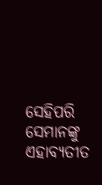ସେହିପରି ସେମାନଙ୍କୁ ଏହାବ୍ୟତୀତ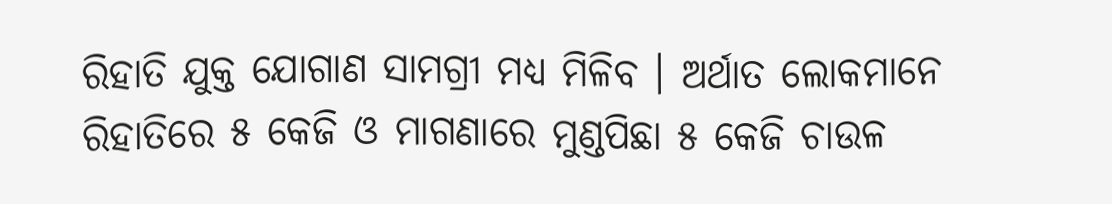ରିହାତି ଯୁକ୍ତ ଯୋଗାଣ ସାମଗ୍ରୀ ମଧ୍ୟ ମିଳିବ । ଅର୍ଥାତ ଲୋକମାନେ ରିହାତିରେ ୫ କେଜି ଓ ମାଗଣାରେ ମୁଣ୍ଡପିଛା ୫ କେଜି ଚାଉଳ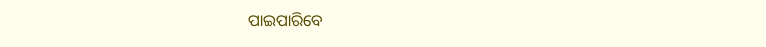ପାଇପାରିବେ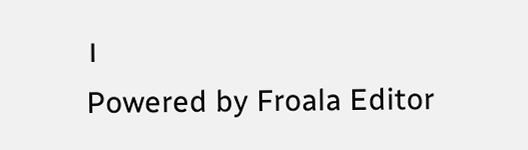।
Powered by Froala Editor